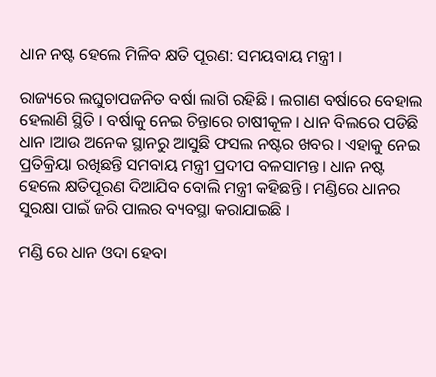ଧାନ ନଷ୍ଟ ହେଲେ ମିଳିବ କ୍ଷତି ପୂରଣ: ସମୟବାୟ ମନ୍ତ୍ରୀ ।

ରାଜ୍ୟରେ ଲଘୁଚାପଜନିତ ବର୍ଷା ଲାଗି ରହିଛି । ଲଗାଣ ବର୍ଷାରେ ବେହାଲ ହେଲାଣି ସ୍ଥିତି । ବର୍ଷାକୁ ନେଇ ଚିନ୍ତାରେ ଚାଷୀକୂଳ । ଧାନ ବିଲରେ ପଡିଛି ଧାନ ।ଆଉ ଅନେକ ସ୍ଥାନରୁ ଆସୁଛି ଫସଲ ନଷ୍ଟର ଖବର । ଏହାକୁ ନେଇ ପ୍ରତିକ୍ରିୟା ରଖିଛନ୍ତି ସମବାୟ ମନ୍ତ୍ରୀ ପ୍ରଦୀପ ବଳସାମନ୍ତ। ଧାନ ନଷ୍ଟ ହେଲେ କ୍ଷତିପୂରଣ ଦିଆଯିବ ବୋଲି ମନ୍ତ୍ରୀ କହିଛନ୍ତି । ମଣ୍ଡିରେ ଧାନର ସୁରକ୍ଷା ପାଇଁ ଜରି ପାଲର ବ୍ୟବସ୍ଥା କରାଯାଇଛି ।

ମଣ୍ଡି ରେ ଧାନ ଓଦା ହେବା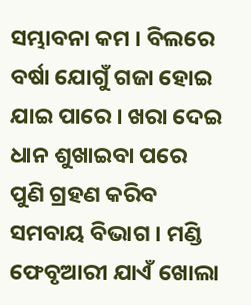ସମ୍ଭାବନା କମ । ବିଲରେ ବର୍ଷା ଯୋଗୁଁ ଗଜା ହୋଇ ଯାଇ ପାରେ । ଖରା ଦେଇ ଧାନ ଶୁଖାଇବା ପରେ ପୁଣି ଗ୍ରହଣ କରିବ ସମବାୟ ବିଭାଗ । ମଣ୍ଡି ଫେବୃଆରୀ ଯାଏଁ ଖୋଲା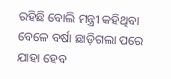ରହିଛି ବୋଲି ମନ୍ତ୍ରୀ କହିଥିବା ବେଳେ ବର୍ଷା ଛାଡ଼ିଗଲା ପରେ ଯାହା ହେବ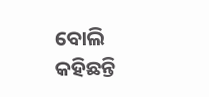ବୋଲି କହିଛନ୍ତି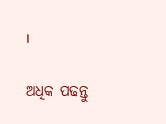।

ଅଧିକ ପଢନ୍ତୁ